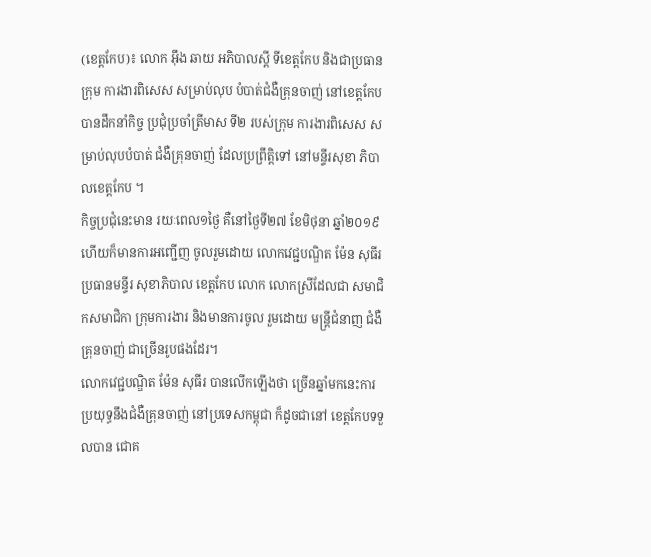(ខេត្តកែប)៖ លោក អុឹង ឆាយ អភិបាលស្តី ទីខេត្តកែប និងជាប្រធានក្រុម ការងារពិសេស សម្រាប់លុប បំបាត់ជំងឺគ្រុនចាញ់ នៅខេត្តកែប បានដឹកនាំកិច្ច ប្រជុំប្រចាំត្រីមាស ទី២ របស់ក្រុម ការងារពិសេស សម្រាប់លុបបំបាត់ ជំងឺគ្រុនចាញ់ ដែលប្រព្រឹត្តិទៅ នៅមន្ទីរសុខា ភិបាលខេត្តកែប ។
កិច្ចប្រជុំនេះមាន រយៈពេល១ថ្ងៃ គឺនៅថ្ងៃទី២៧ ខែមិថុនា ឆ្នាំ២០១៩ ហើយក៏មានការអញ្ជើញ ចូលរួមដោយ លោកវេជ្ជបណ្ឌិត ម៉ែន សុធីរ ប្រធានមន្ទីរ សុខាភិបាល ខេត្តកែប លោក លោកស្រីដែលជា សមាជិកសមាជិកា ក្រុមការងារ និងមានការចូល រួមដោយ មន្រ្តីជំនាញ ជំងឺគ្រុនចាញ់ ជាច្រេីនរូបផងដែរ។
លោកវេជ្ជបណ្ឌិត ម៉ែន សុធីរ បានលេីកឡេីងថា ច្រើនឆ្នាំមកនេះការ ប្រយុទ្ធនឹងជំងឺគ្រុនចាញ់ នៅប្រទេសកម្ពុជា ក៏ដូចជានៅ ខេត្តកែបទទួលបាន ជោគ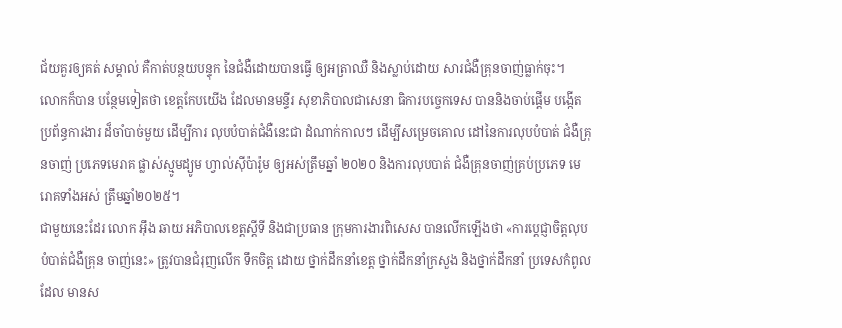ជ័យគួរឲ្យគត់ សម្គាល់ គឺកាត់បន្ថយបន្ទុក នៃជំងឺដោយបានធ្វើ ឲ្យអត្រាឈឺ និងស្លាប់ដោយ សារជំងឺគ្រុនចាញ់ធ្លាក់ចុះ។
លោកក៏បាន បន្ថែមទៀតថា ខេត្តកែបយើង ដែលមានមន្ទីរ សុខាភិបាលជាសេនា ធិការបច្ចេកទេស បាននិងចាប់ផ្ដើម បង្កើតប្រព័ន្ធការងារ ដ៏ចាំបាច់មួយ ដើម្បីការ លុបបំបាត់ជំងឺនេះជា ដំណាក់កាលៗ ដើម្បីសម្រេចគោល ដៅនៃការលុបបំបាត់ ជំងឺគ្រុនចាញ់ ប្រភេទមេរាគ ផ្លាស់ស្មូមដ្យូម ហ្វាល់ស៊ីប៉ារ៉ូម ឲ្យអស់ត្រឹមឆ្នាំ ២០២០ និងការលុបបាត់ ជំងឺគ្រុនចាញ់គ្រប់ប្រភេទ មេរោគទាំងអស់ ត្រឹមឆ្នាំ២០២៥។
ជាមួយនេះដែរ លោក អុឹង ឆាយ អភិបាលខេត្តស្តីទី និងជាប្រធាន ក្រុមការងារពិសេស បានលេីកឡេីងថា «ការប្ដេជ្ញាចិត្ដលុប បំបាត់ជំងឺគ្រុន ចាញ់នេះ» ត្រូវបានជំរុញលើក ទឹកចិត្ដ ដោយ ថ្នាក់ដឹកនាំខេត្ត ថ្នាក់ដឹកនាំក្រសួង និងថ្នាក់ដឹកនាំ ប្រទេសកំពូលដែល មានស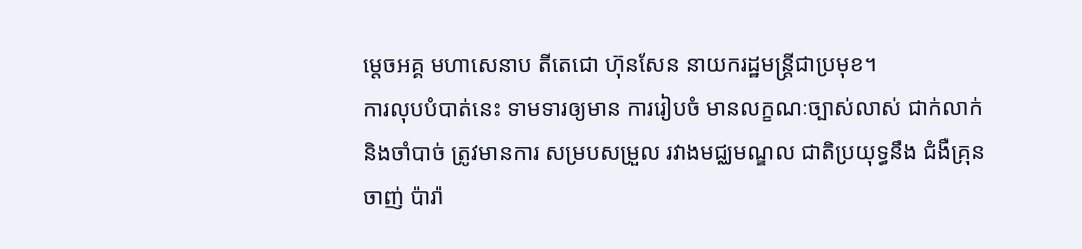ម្ដេចអគ្គ មហាសេនាប តីតេជោ ហ៊ុនសែន នាយករដ្ឋមន្ដ្រីជាប្រមុខ។
ការលុបបំបាត់នេះ ទាមទារឲ្យមាន ការរៀបចំ មានលក្ខណៈច្បាស់លាស់ ជាក់លាក់ និងចាំបាច់ ត្រូវមានការ សម្របសម្រួល រវាងមជ្ឈមណ្ឌល ជាតិប្រយុទ្ធនឹង ជំងឺគ្រុនចាញ់ ប៉ារ៉ា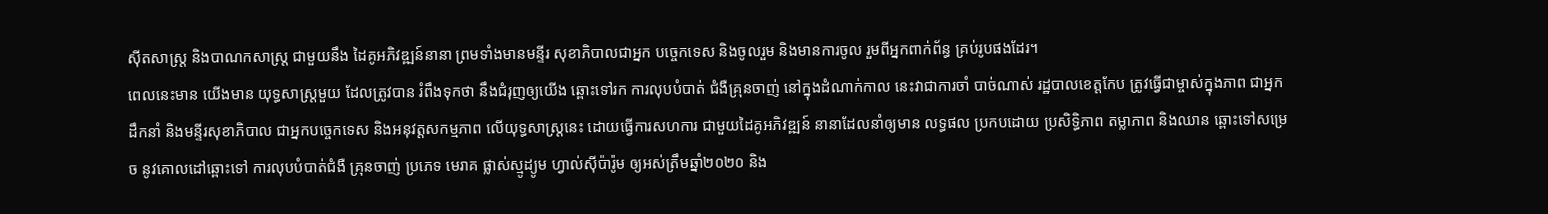ស៊ីតសាស្ដ្រ និងបាណកសាស្ដ្រ ជាមួយនឹង ដៃគូអភិវឌ្ឍន៍នានា ព្រមទាំងមានមន្ទីរ សុខាភិបាលជាអ្នក បច្ចេកទេស និងចូលរួម និងមានការចូល រួមពីអ្នកពាក់ព័ន្ធ គ្រប់រូបផងដែរ។
ពេលនេះមាន យើងមាន យុទ្ធសាស្ដ្រមួយ ដែលត្រូវបាន រំពឹងទុកថា នឹងជំរុញឲ្យយើង ឆ្ពោះទៅរក ការលុបបំបាត់ ជំងឺគ្រុនចាញ់ នៅក្នុងដំណាក់កាល នេះវាជាការចាំ បាច់ណាស់ រដ្ឋបាលខេត្តកែប ត្រូវធ្វើជាម្ចាស់ក្នុងភាព ជាអ្នកដឹកនាំ និងមន្ទីរសុខាភិបាល ជាអ្នកបច្ចេកទេស និងអនុវត្ដសកម្មភាព លើយុទ្ធសាស្ដ្រនេះ ដោយធ្វើការសហការ ជាមួយដៃគូអភិវឌ្ឍន៍ នានាដែលនាំឲ្យមាន លទ្ធផល ប្រកបដោយ ប្រសិទ្ធិភាព តម្លាភាព និងឈាន ឆ្ពោះទៅសម្រេច នូវគោលដៅឆ្ពោះទៅ ការលុបបំបាត់ជំងឺ គ្រុនចាញ់ ប្រភេទ មេរាគ ផ្លាស់ស្មូដ្យូម ហ្វាល់ស៊ីប៉ារ៉ូម ឲ្យអស់ត្រឹមឆ្នាំ២០២០ និង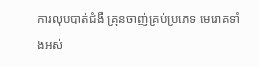ការលុបបាត់ជំងឺ គ្រុនចាញ់គ្រប់ប្រភេទ មេរោគទាំងអស់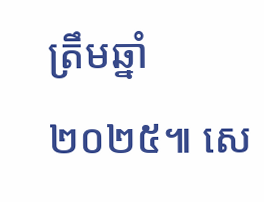ត្រឹមឆ្នាំ២០២៥៕ សេ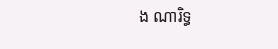ង ណារិទ្ធ